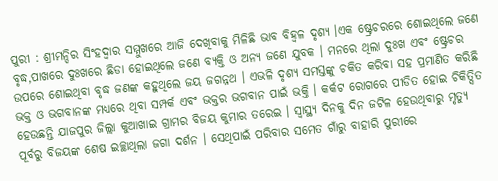ପୁରୀ : ଶ୍ରୀମନ୍ଦିର ସିଂହଦ୍ୱାର ସମ୍ମୁଖରେ ଆଜି ଦେଖିବାକୁ ମିଳିଛି ଭାବ ବିହ୍ୱଳ ଦୃଶ୍ୟ ।ଏକ ଷ୍ଟ୍ରେଚରରେ ଶୋଇଥିଲେ ଜଣେ ବୃଦ୍ଧ,ପାଖରେ ଦୁଃଖରେ ଛିଡା ହୋଇଥିଲେ ଜଣେ ବ୍ୟକ୍ତି ଓ ଅନ୍ୟ ଜଣେ ଯୁବକ । ମନରେ ଥିଲା ଦୁଃଖ ଏବଂ ଷ୍ଟ୍ରେଚର ଉପରେ ଶୋଇଥିବା ବୃଦ୍ଧ ଜଣଙ୍କ କହୁଥିଲେ ଜୟ ଜଗନ୍ନଥ । ଏଭଳି ଦୃଶ୍ୟ ସମସ୍ତଙ୍କୁ ଚକିତ କରିବା ସହ ପ୍ରମାଣିତ କରିଛି ଭକ୍ତ ଓ ଭଗବାନଙ୍କ ମଧ୍ୟରେ ଥିବା ସମ୍ପର୍କ ଏବଂ ଭକ୍ତର ଭଗବାନ ପାଇଁ ଭକ୍ତି । କର୍କଟ ରୋଗରେ ପୀଡିତ ହୋଇ ଚିକିତ୍ସିତ ହେଉଛନ୍ତି ଯାଜପୁର ଜିଲ୍ଲା କୁଆଖାଇ ଗ୍ରାମର ବିଜୟ କୁମାର ତରେଇ । ସ୍ୱାସ୍ଥ୍ୟ ଦିନକୁ ଦିନ ଜଟିଳ ହେଉଥିବାରୁ ମୃତ୍ୟୁ ପୂର୍ବରୁ ବିଜୟଙ୍କ ଶେଷ ଇଚ୍ଛାଥିଲା ଜଗା ଦର୍ଶନ । ସେଥିପାଇଁ ପରିବାର ସମେତ ଗାଁରୁ ବାହାରି ପୁରୀରେ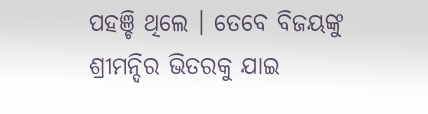ପହଞ୍ଚି ଥିଲେ । ତେବେ ବିଜୟଙ୍କୁ ଶ୍ରୀମନ୍ଦିର ଭିତରକୁ ଯାଇ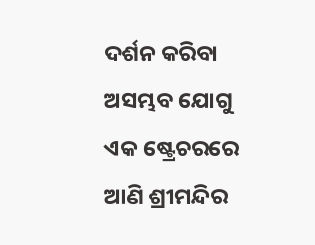ଦର୍ଶନ କରିବା ଅସମ୍ଭବ ଯୋଗୁ ଏକ ଷ୍ଟ୍ରେଚରରେ ଆଣି ଶ୍ରୀମନ୍ଦିର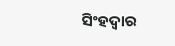ସିଂହଦ୍ୱାର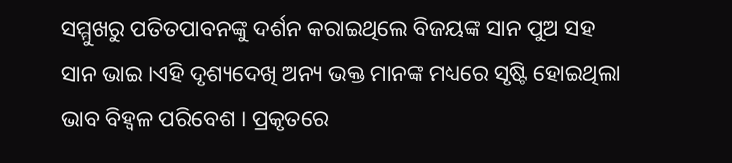ସମ୍ମୁଖରୁ ପତିତପାବନଙ୍କୁ ଦର୍ଶନ କରାଇଥିଲେ ବିଜୟଙ୍କ ସାନ ପୁଅ ସହ ସାନ ଭାଇ ।ଏହି ଦୃଶ୍ୟଦେଖି ଅନ୍ୟ ଭକ୍ତ ମାନଙ୍କ ମଧ୍ୟରେ ସୃଷ୍ଟି ହୋଇଥିଲା ଭାବ ବିହ୍ୱଳ ପରିବେଶ । ପ୍ରକୃତରେ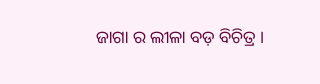ଜାଗା ର ଲୀଳା ବଡ଼ ବିଚିତ୍ର ।